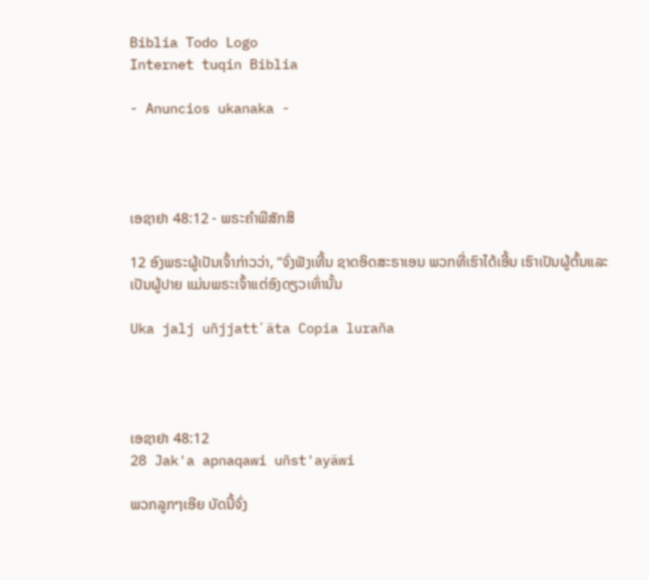Biblia Todo Logo
Internet tuqin Biblia

- Anuncios ukanaka -




ເອຊາຢາ 48:12 - ພຣະຄຳພີສັກສິ

12 ອົງພຣະຜູ້ເປັນເຈົ້າກ່າວວ່າ, “ຈົ່ງຟັງເທີ້ນ ຊາດອິດສະຣາເອນ ພວກທີ່ເຮົາໄດ້ເອີ້ນ ເຮົາເປັນຜູ້ຕົ້ນແລະເປັນຜູ້ປາຍ ແມ່ນພຣະເຈົ້າແຕ່ອົງດຽວເທົ່ານັ້ນ

Uka jalj uñjjattʼäta Copia luraña




ເອຊາຢາ 48:12
28 Jak'a apnaqawi uñst'ayäwi

ພວກລູກໆເອີຍ ບັດນີ້ຈົ່ງ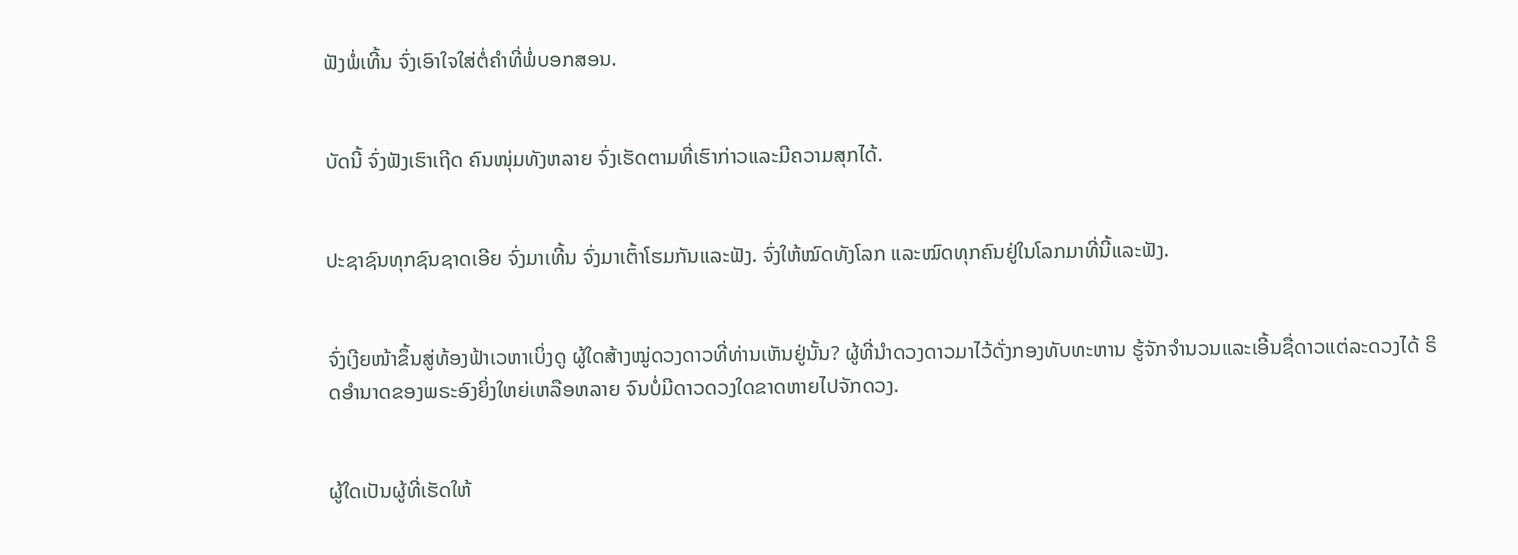ຟັງພໍ່ເທີ້ນ ຈົ່ງເອົາໃຈໃສ່ຕໍ່ຄຳທີ່ພໍ່ບອກສອນ.


ບັດນີ້ ຈົ່ງຟັງເຮົາເຖີດ ຄົນໜຸ່ມທັງຫລາຍ ຈົ່ງເຮັດຕາມທີ່ເຮົາກ່າວແລະມີຄວາມສຸກໄດ້.


ປະຊາຊົນທຸກຊົນຊາດເອີຍ ຈົ່ງມາເທີ້ນ ຈົ່ງມາເຕົ້າໂຮມກັນແລະຟັງ. ຈົ່ງໃຫ້ໝົດທັງໂລກ ແລະໝົດທຸກຄົນຢູ່ໃນໂລກມາທີ່ນີ້ແລະຟັງ.


ຈົ່ງເງີຍໜ້າຂຶ້ນສູ່ທ້ອງຟ້າເວຫາເບິ່ງດູ ຜູ້ໃດສ້າງໝູ່ດວງດາວທີ່ທ່ານເຫັນຢູ່ນັ້ນ? ຜູ້ທີ່ນຳດວງດາວມາໄວ້ດັ່ງກອງທັບທະຫານ ຮູ້ຈັກຈຳນວນແລະເອີ້ນຊື່ດາວແຕ່ລະດວງໄດ້ ຣິດອຳນາດຂອງພຣະອົງຍິ່ງໃຫຍ່ເຫລືອຫລາຍ ຈົນບໍ່ມີດາວດວງໃດຂາດຫາຍໄປຈັກດວງ.


ຜູ້ໃດເປັນຜູ້ທີ່ເຮັດໃຫ້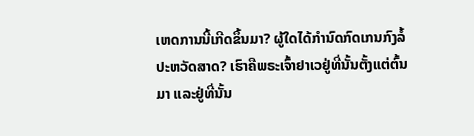ເຫດການນີ້ເກີດຂຶ້ນມາ? ຜູ້ໃດໄດ້ກຳນົດກົດເກນກົງລໍ້ປະຫວັດສາດ? ເຮົາຄືພຣະເຈົ້າຢາເວຢູ່ທີ່ນັ້ນຕັ້ງແຕ່ຕົ້ນມາ ແລະຢູ່ທີ່ນັ້ນ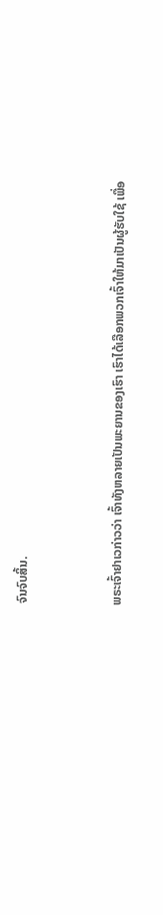ຈົນຈົບສິ້ນ.


ພຣະເຈົ້າຢາເວກ່າວວ່າ ເຈົ້າທັງຫລາຍເປັນພະຍານຂອງເຮົາ ເຮົາໄດ້ເລືອກພວກເຈົ້າໃຫ້ມາເປັນຜູ້ຮັບໃຊ້ ເພື່ອ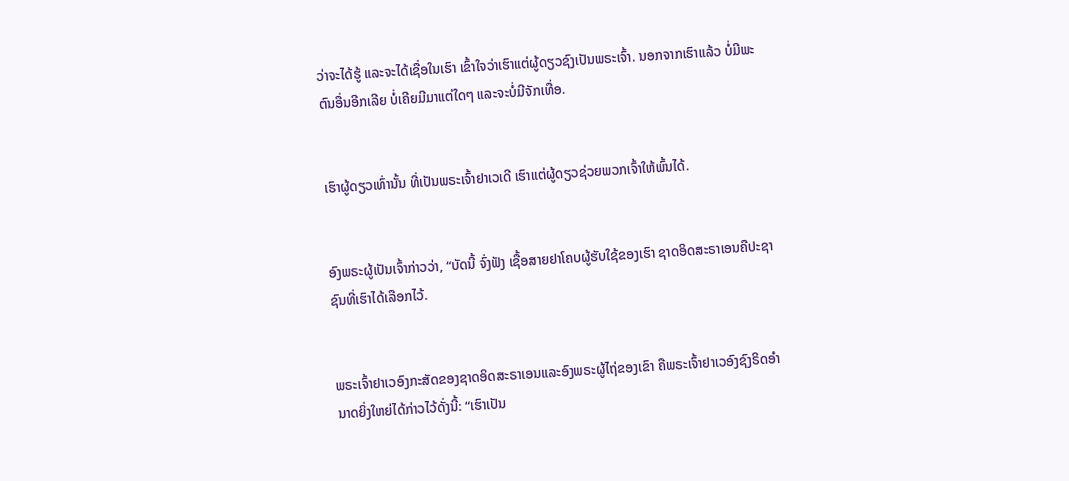ວ່າຈະໄດ້ຮູ້ ແລະຈະໄດ້ເຊື່ອໃນເຮົາ ເຂົ້າໃຈວ່າເຮົາແຕ່ຜູ້ດຽວຊົງເປັນພຣະເຈົ້າ. ນອກຈາກເຮົາແລ້ວ ບໍ່ມີພະຕົນອື່ນອີກເລີຍ ບໍ່ເຄີຍມີມາແຕ່ໃດໆ ແລະຈະບໍ່ມີຈັກເທື່ອ.


ເຮົາຜູ້ດຽວເທົ່ານັ້ນ ທີ່ເປັນພຣະເຈົ້າຢາເວເດີ ເຮົາແຕ່ຜູ້ດຽວຊ່ວຍພວກເຈົ້າໃຫ້ພົ້ນໄດ້.


ອົງພຣະຜູ້ເປັນເຈົ້າກ່າວວ່າ, “ບັດນີ້ ຈົ່ງຟັງ ເຊື້ອສາຍຢາໂຄບຜູ້ຮັບໃຊ້ຂອງເຮົາ ຊາດອິດສະຣາເອນຄືປະຊາຊົນທີ່ເຮົາໄດ້ເລືອກໄວ້.


ພຣະເຈົ້າຢາເວອົງກະສັດຂອງຊາດອິດສະຣາເອນແລະອົງພຣະຜູ້ໄຖ່ຂອງເຂົາ ຄືພຣະເຈົ້າຢາເວອົງຊົງຣິດອຳນາດຍິ່ງໃຫຍ່ໄດ້ກ່າວໄວ້ດັ່ງນີ້: “ເຮົາເປັນ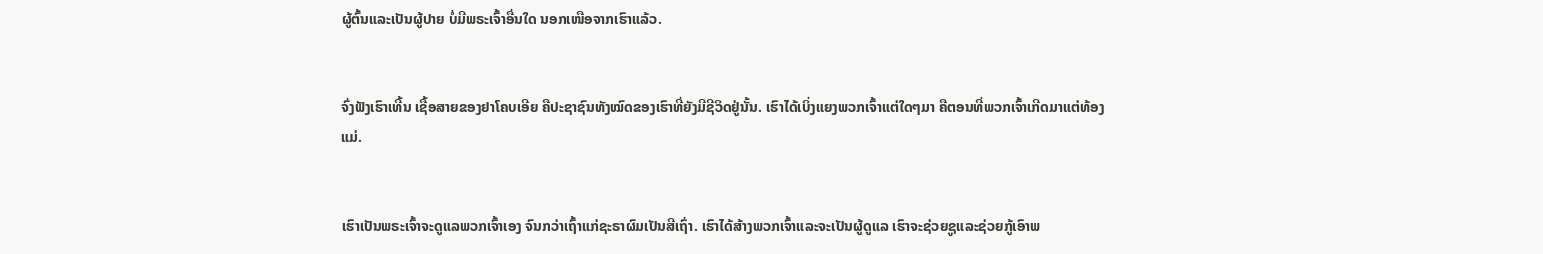ຜູ້ຕົ້ນແລະເປັນຜູ້ປາຍ ບໍ່ມີພຣະເຈົ້າອື່ນໃດ ນອກເໜືອຈາກເຮົາແລ້ວ.


ຈົ່ງຟັງເຮົາເທີ້ນ ເຊື້ອສາຍຂອງຢາໂຄບເອີຍ ຄືປະຊາຊົນທັງໝົດຂອງເຮົາທີ່ຍັງມີຊີວິດຢູ່ນັ້ນ. ເຮົາໄດ້ເບິ່ງແຍງພວກເຈົ້າແຕ່ໃດໆມາ ຄືຕອນທີ່ພວກເຈົ້າເກີດມາແຕ່ທ້ອງແມ່.


ເຮົາເປັນພຣະເຈົ້າຈະດູແລພວກເຈົ້າເອງ ຈົນກວ່າເຖົ້າແກ່ຊະຣາຜົມເປັນສີເຖົ່າ. ເຮົາໄດ້ສ້າງພວກເຈົ້າແລະຈະເປັນຜູ້ດູແລ ເຮົາຈະຊ່ວຍຊູແລະຊ່ວຍກູ້ເອົາພ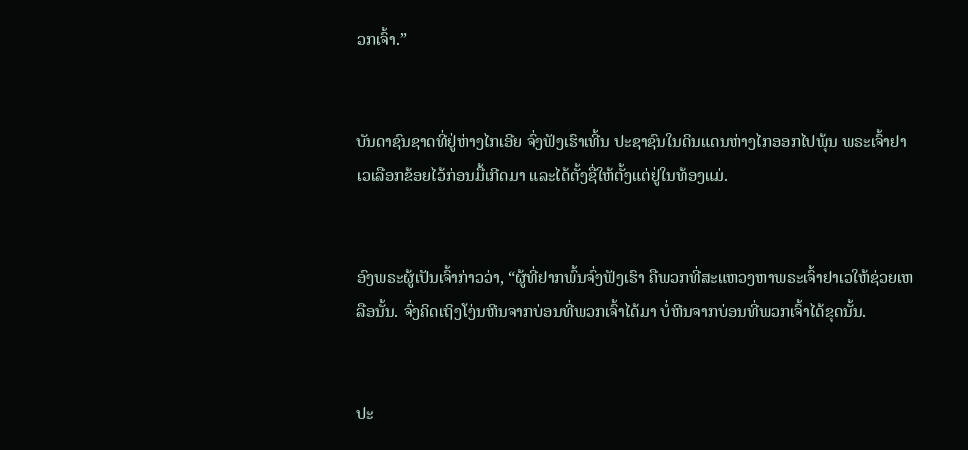ວກເຈົ້າ.”


ບັນດາຊົນຊາດທີ່ຢູ່ຫ່າງໄກເອີຍ ຈົ່ງຟັງເຮົາເທີ້ນ ປະຊາຊົນໃນດິນແດນຫ່າງໄກອອກໄປພຸ້ນ ພຣະເຈົ້າຢາເວເລືອກຂ້ອຍໄວ້ກ່ອນມື້ເກີດມາ ແລະໄດ້ຕັ້ງຊື່ໃຫ້ຕັ້ງແຕ່ຢູ່ໃນທ້ອງແມ່.


ອົງພຣະຜູ້ເປັນເຈົ້າກ່າວວ່າ, “ຜູ້ທີ່ຢາກພົ້ນຈົ່ງຟັງເຮົາ ຄືພວກທີ່ສະແຫວງຫາພຣະເຈົ້າຢາເວໃຫ້ຊ່ວຍເຫລືອນັ້ນ. ຈົ່ງຄິດເຖິງໂງ່ນຫີນຈາກບ່ອນທີ່ພວກເຈົ້າໄດ້ມາ ບໍ່ຫີນຈາກບ່ອນທີ່ພວກເຈົ້າໄດ້ຂຸດນັ້ນ.


ປະ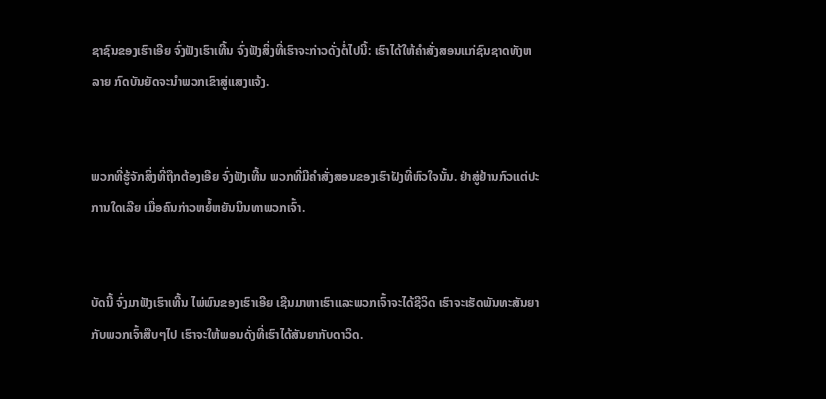ຊາຊົນຂອງເຮົາເອີຍ ຈົ່ງຟັງເຮົາເທີ້ນ ຈົ່ງຟັງສິ່ງທີ່ເຮົາຈະກ່າວດັ່ງຕໍ່ໄປນີ້: ເຮົາໄດ້ໃຫ້ຄຳສັ່ງສອນແກ່ຊົນຊາດທັງຫລາຍ ກົດບັນຍັດຈະນຳພວກເຂົາສູ່ແສງແຈ້ງ.


ພວກທີ່ຮູ້ຈັກສິ່ງທີ່ຖືກຕ້ອງເອີຍ ຈົ່ງຟັງເທີ້ນ ພວກທີ່ມີຄຳສັ່ງສອນຂອງເຮົາຝັງທີ່ຫົວໃຈນັ້ນ. ຢ່າສູ່ຢ້ານກົວແຕ່ປະການໃດເລີຍ ເມື່ອຄົນກ່າວຫຍໍ້ຫຍັນນິນທາພວກເຈົ້າ.


ບັດນີ້ ຈົ່ງມາຟັງເຮົາເທີ້ນ ໄພ່ພົນຂອງເຮົາເອີຍ ເຊີນມາຫາເຮົາແລະພວກເຈົ້າຈະໄດ້ຊີວິດ ເຮົາຈະເຮັດພັນທະສັນຍາກັບພວກເຈົ້າສືບໆໄປ ເຮົາຈະໃຫ້ພອນດັ່ງທີ່ເຮົາໄດ້ສັນຍາກັບດາວິດ.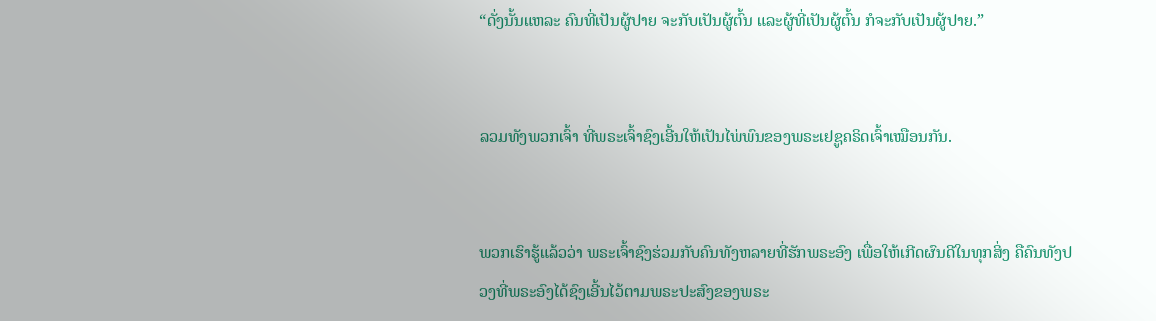“ດັ່ງນັ້ນແຫລະ ຄົນທີ່ເປັນຜູ້ປາຍ ຈະກັບເປັນຜູ້ຕົ້ນ ແລະຜູ້ທີ່ເປັນຜູ້ຕົ້ນ ກໍຈະກັບເປັນຜູ້ປາຍ.”


ລວມທັງພວກເຈົ້າ ທີ່ພຣະເຈົ້າຊົງເອີ້ນໃຫ້ເປັນໄພ່ພົນຂອງພຣະເຢຊູຄຣິດເຈົ້າເໝືອນກັນ.


ພວກເຮົາຮູ້ແລ້ວວ່າ ພຣະເຈົ້າຊົງຮ່ວມກັບຄົນທັງຫລາຍທີ່ຮັກພຣະອົງ ເພື່ອໃຫ້ເກີດຜົນດີໃນທຸກສິ່ງ ຄືຄົນທັງປວງທີ່ພຣະອົງໄດ້ຊົງເອີ້ນໄວ້ຕາມພຣະປະສົງຂອງພຣະ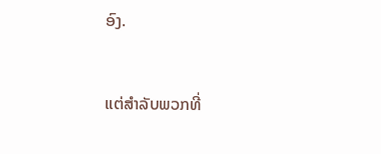ອົງ.


ແຕ່ສຳລັບພວກທີ່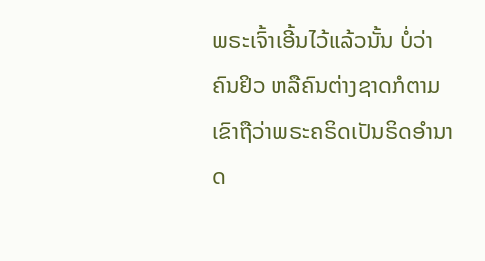ພຣະເຈົ້າເອີ້ນໄວ້ແລ້ວນັ້ນ ບໍ່ວ່າຄົນຢິວ ຫລືຄົນຕ່າງຊາດກໍຕາມ ເຂົາຖືວ່າພຣະຄຣິດເປັນຣິດອຳນາດ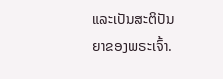ແລະເປັນສະຕິປັນຍາຂອງພຣະເຈົ້າ.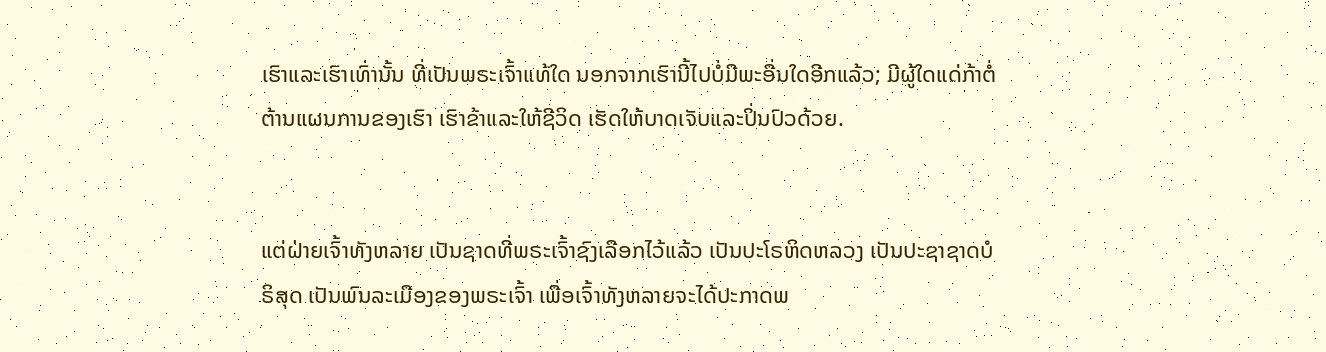ເຮົາແລະເຮົາເທົ່ານັ້ນ ທີ່ເປັນພຣະເຈົ້າແທ້ໃດ ນອກຈາກເຮົານີ້ໄປບໍ່ມີພະອື່ນໃດອີກແລ້ວ; ມີຜູ້ໃດແດ່ກ້າຕໍ່ຕ້ານແຜນການຂອງເຮົາ ເຮົາຂ້າແລະໃຫ້ຊີວິດ ເຮັດໃຫ້ບາດເຈັບແລະປິ່ນປົວດ້ວຍ.


ແຕ່ຝ່າຍເຈົ້າທັງຫລາຍ ເປັນຊາດທີ່ພຣະເຈົ້າຊົງເລືອກໄວ້ແລ້ວ ເປັນປະໂຣຫິດຫລວງ ເປັນປະຊາຊາດບໍຣິສຸດ ເປັນພົນລະເມືອງຂອງພຣະເຈົ້າ ເພື່ອເຈົ້າທັງຫລາຍຈະໄດ້ປະກາດພ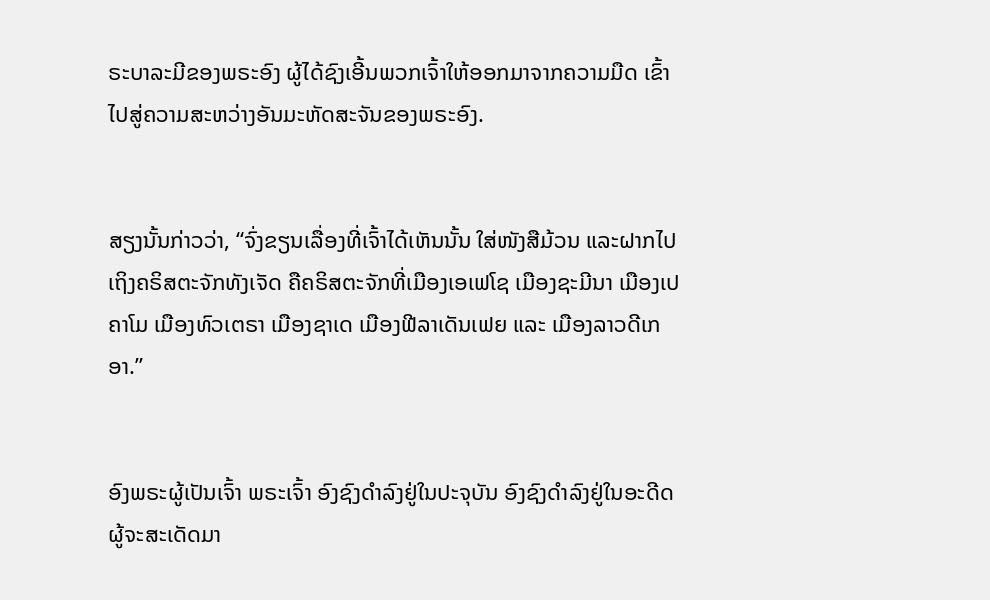ຣະບາລະມີຂອງພຣະອົງ ຜູ້ໄດ້ຊົງເອີ້ນພວກເຈົ້າໃຫ້ອອກມາຈາກຄວາມມືດ ເຂົ້າໄປສູ່ຄວາມສະຫວ່າງອັນມະຫັດສະຈັນຂອງພຣະອົງ.


ສຽງນັ້ນກ່າວວ່າ, “ຈົ່ງຂຽນເລື່ອງທີ່ເຈົ້າໄດ້ເຫັນນັ້ນ ໃສ່ໜັງສືມ້ວນ ແລະຝາກໄປເຖິງຄຣິສຕະຈັກທັງເຈັດ ຄືຄຣິສຕະຈັກທີ່ເມືອງເອເຟໂຊ ເມືອງຊະມີນາ ເມືອງເປຄາໂມ ເມືອງທົວເຕຣາ ເມືອງຊາເດ ເມືອງຟີລາເດັນເຟຍ ແລະ ເມືອງລາວດີເກອາ.”


ອົງພຣະຜູ້ເປັນເຈົ້າ ພຣະເຈົ້າ ອົງຊົງດຳລົງຢູ່ໃນປະຈຸບັນ ອົງຊົງດຳລົງຢູ່ໃນອະດີດ ຜູ້ຈະສະເດັດມາ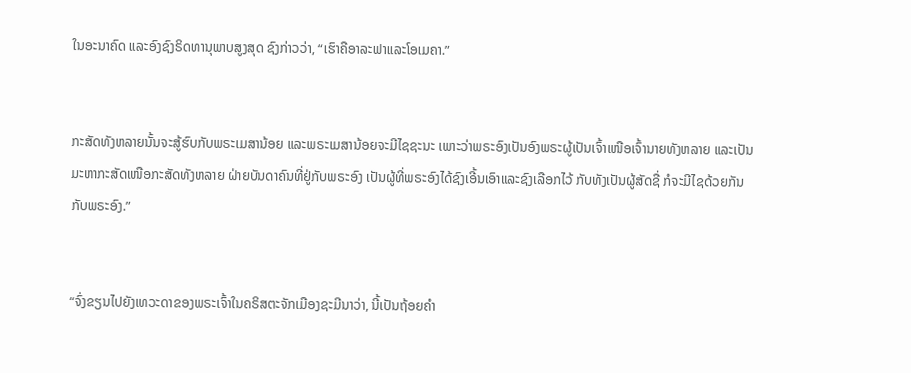ໃນອະນາຄົດ ແລະອົງຊົງຣິດທານຸພາບສູງສຸດ ຊົງກ່າວວ່າ, “ເຮົາຄືອາລະຟາແລະໂອເມຄາ.”


ກະສັດທັງຫລາຍນັ້ນຈະສູ້ຮົບກັບພຣະເມສານ້ອຍ ແລະພຣະເມສານ້ອຍຈະມີໄຊຊະນະ ເພາະວ່າພຣະອົງເປັນອົງພຣະຜູ້ເປັນເຈົ້າເໜືອເຈົ້ານາຍທັງຫລາຍ ແລະເປັນມະຫາກະສັດເໜືອກະສັດທັງຫລາຍ ຝ່າຍບັນດາຄົນທີ່ຢູ່ກັບພຣະອົງ ເປັນຜູ້ທີ່ພຣະອົງໄດ້ຊົງເອີ້ນເອົາແລະຊົງເລືອກໄວ້ ກັບທັງເປັນຜູ້ສັດຊື່ ກໍຈະມີໄຊດ້ວຍກັນກັບພຣະອົງ.”


“ຈົ່ງຂຽນໄປຍັງເທວະດາຂອງພຣະເຈົ້າໃນຄຣິສຕະຈັກເມືອງຊະມີນາວ່າ, ນີ້ເປັນຖ້ອຍຄຳ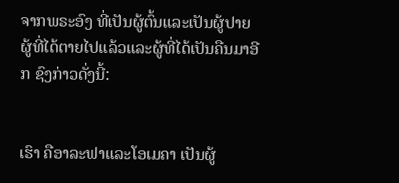ຈາກພຣະອົງ ທີ່ເປັນຜູ້ຕົ້ນແລະເປັນຜູ້ປາຍ ຜູ້ທີ່ໄດ້ຕາຍໄປແລ້ວແລະຜູ້ທີ່ໄດ້ເປັນຄືນມາອີກ ຊົງກ່າວດັ່ງນີ້:


ເຮົາ ຄືອາລະຟາແລະໂອເມຄາ ເປັນຜູ້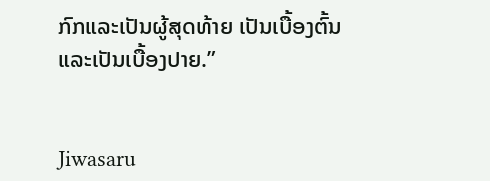ກົກແລະເປັນຜູ້ສຸດທ້າຍ ເປັນເບື້ອງຕົ້ນແລະເປັນເບື້ອງປາຍ.”


Jiwasaru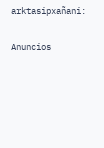arktasipxañani:

Anuncios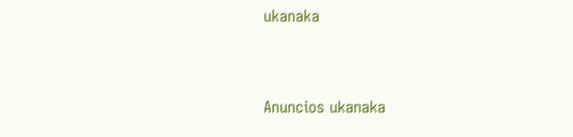ukanaka


Anuncios ukanaka